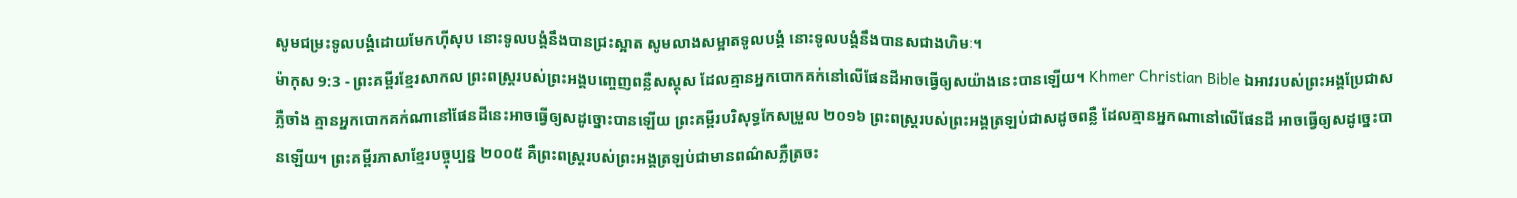សូមជម្រះទូលបង្គំដោយមែកហ៊ីសុប នោះទូលបង្គំនឹងបានជ្រះស្អាត សូមលាងសម្អាតទូលបង្គំ នោះទូលបង្គំនឹងបានសជាងហិមៈ។
ម៉ាកុស 9:3 - ព្រះគម្ពីរខ្មែរសាកល ព្រះពស្ត្ររបស់ព្រះអង្គបញ្ចេញពន្លឺសស្គុស ដែលគ្មានអ្នកបោកគក់នៅលើផែនដីអាចធ្វើឲ្យសយ៉ាងនេះបានឡើយ។ Khmer Christian Bible ឯអាវរបស់ព្រះអង្គប្រែជាសភ្លឺចាំង គ្មានអ្នកបោកគក់ណានៅផែនដីនេះអាចធ្វើឲ្យសដូច្នោះបានឡើយ ព្រះគម្ពីរបរិសុទ្ធកែសម្រួល ២០១៦ ព្រះពស្ត្ររបស់ព្រះអង្គត្រឡប់ជាសដូចពន្លឺ ដែលគ្មានអ្នកណានៅលើផែនដី អាចធ្វើឲ្យសដូច្នេះបានឡើយ។ ព្រះគម្ពីរភាសាខ្មែរបច្ចុប្បន្ន ២០០៥ គឺព្រះពស្ដ្ររបស់ព្រះអង្គត្រឡប់ជាមានពណ៌សភ្លឺត្រចះ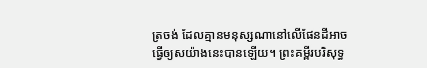ត្រចង់ ដែលគ្មានមនុស្សណានៅលើផែនដីអាចធ្វើឲ្យសយ៉ាងនេះបានឡើយ។ ព្រះគម្ពីរបរិសុទ្ធ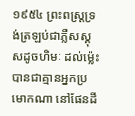១៩៥៤ ព្រះពស្ត្រទ្រង់ត្រឡប់ជាភ្លឺសស្គុសដូចហិមៈ ដល់ម៉្លេះបានជាគ្មានអ្នកប្រមោកណា នៅផែនដី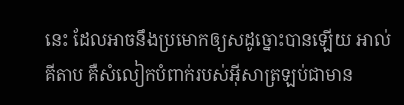នេះ ដែលអាចនឹងប្រមោកឲ្យសដូច្នោះបានឡើយ អាល់គីតាប គឺសំលៀកបំពាក់របស់អ៊ីសាត្រឡប់ជាមាន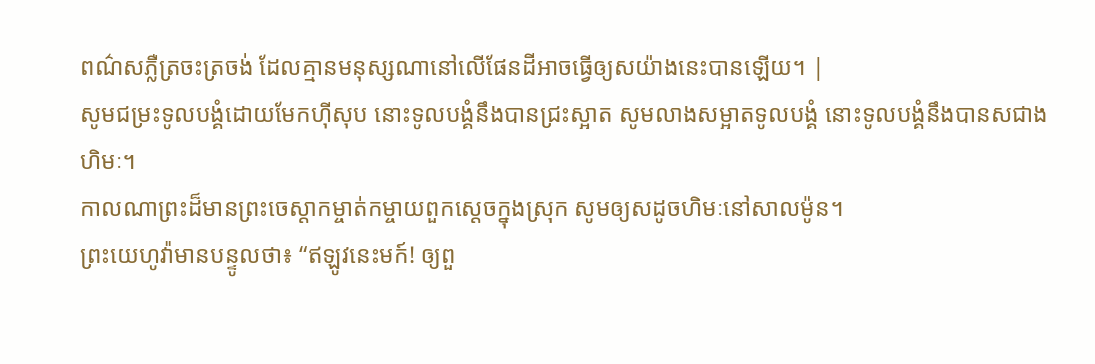ពណ៌សភ្លឺត្រចះត្រចង់ ដែលគ្មានមនុស្សណានៅលើផែនដីអាចធ្វើឲ្យសយ៉ាងនេះបានឡើយ។ |
សូមជម្រះទូលបង្គំដោយមែកហ៊ីសុប នោះទូលបង្គំនឹងបានជ្រះស្អាត សូមលាងសម្អាតទូលបង្គំ នោះទូលបង្គំនឹងបានសជាងហិមៈ។
កាលណាព្រះដ៏មានព្រះចេស្ដាកម្ចាត់កម្ចាយពួកស្ដេចក្នុងស្រុក សូមឲ្យសដូចហិមៈនៅសាលម៉ូន។
ព្រះយេហូវ៉ាមានបន្ទូលថា៖ “ឥឡូវនេះមក៍! ឲ្យពួ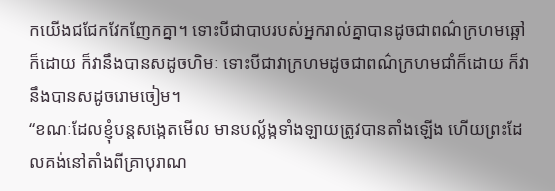កយើងជជែកវែកញែកគ្នា។ ទោះបីជាបាបរបស់អ្នករាល់គ្នាបានដូចជាពណ៌ក្រហមឆ្អៅក៏ដោយ ក៏វានឹងបានសដូចហិមៈ ទោះបីជាវាក្រហមដូចជាពណ៌ក្រហមជាំក៏ដោយ ក៏វានឹងបានសដូចរោមចៀម។
“ខណៈដែលខ្ញុំបន្តសង្កេតមើល មានបល្ល័ង្កទាំងឡាយត្រូវបានតាំងឡើង ហើយព្រះដែលគង់នៅតាំងពីគ្រាបុរាណ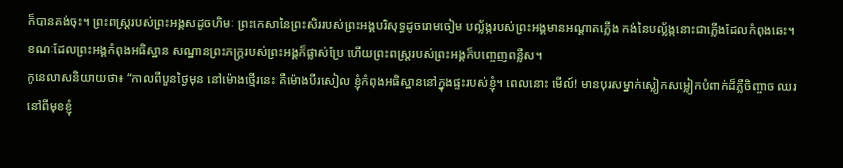ក៏បានគង់ចុះ។ ព្រះពស្ត្ររបស់ព្រះអង្គសដូចហិមៈ ព្រះកេសានៃព្រះសិររបស់ព្រះអង្គបរិសុទ្ធដូចរោមចៀម បល្ល័ង្ករបស់ព្រះអង្គមានអណ្ដាតភ្លើង កង់នៃបល្ល័ង្កនោះជាភ្លើងដែលកំពុងឆេះ។
ខណៈដែលព្រះអង្គកំពុងអធិស្ឋាន សណ្ឋានព្រះភក្ត្ររបស់ព្រះអង្គក៏ផ្លាស់ប្រែ ហើយព្រះពស្ត្ររបស់ព្រះអង្គក៏បញ្ចេញពន្លឺស។
កូនេលាសនិយាយថា៖ “កាលពីបួនថ្ងៃមុន នៅម៉ោងថ្មើរនេះ គឺម៉ោងបីរសៀល ខ្ញុំកំពុងអធិស្ឋាននៅក្នុងផ្ទះរបស់ខ្ញុំ។ ពេលនោះ មើល៍! មានបុរសម្នាក់ស្លៀកសម្លៀកបំពាក់ដ៏ភ្លឺចិញ្ចាច ឈរនៅពីមុខខ្ញុំ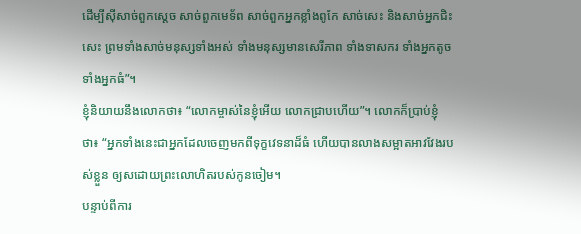ដើម្បីស៊ីសាច់ពួកស្ដេច សាច់ពួកមេទ័ព សាច់ពួកអ្នកខ្លាំងពូកែ សាច់សេះ និងសាច់អ្នកជិះសេះ ព្រមទាំងសាច់មនុស្សទាំងអស់ ទាំងមនុស្សមានសេរីភាព ទាំងទាសករ ទាំងអ្នកតូច ទាំងអ្នកធំ”។
ខ្ញុំនិយាយនឹងលោកថា៖ “លោកម្ចាស់នៃខ្ញុំអើយ លោកជ្រាបហើយ”។ លោកក៏ប្រាប់ខ្ញុំថា៖ “អ្នកទាំងនេះជាអ្នកដែលចេញមកពីទុក្ខវេទនាដ៏ធំ ហើយបានលាងសម្អាតអាវវែងរបស់ខ្លួន ឲ្យសដោយព្រះលោហិតរបស់កូនចៀម។
បន្ទាប់ពីការ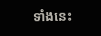ទាំងនេះ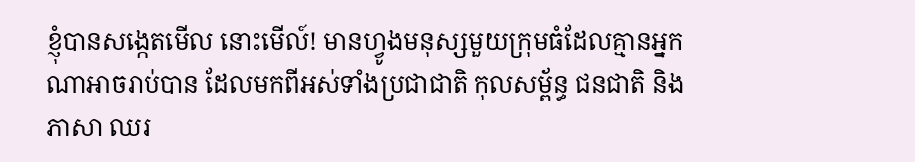ខ្ញុំបានសង្កេតមើល នោះមើល៍! មានហ្វូងមនុស្សមួយក្រុមធំដែលគ្មានអ្នកណាអាចរាប់បាន ដែលមកពីអស់ទាំងប្រជាជាតិ កុលសម្ព័ន្ធ ជនជាតិ និងភាសា ឈរ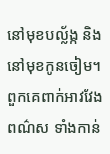នៅមុខបល្ល័ង្ក និងនៅមុខកូនចៀម។ ពួកគេពាក់អាវវែងពណ៌ស ទាំងកាន់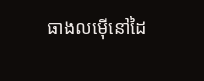ធាងលម៉ើនៅដៃ